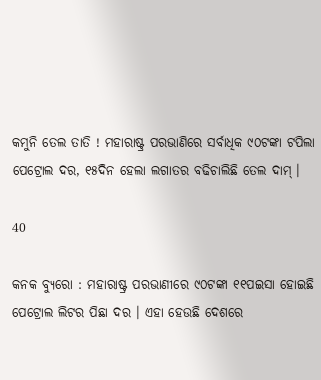କମୁନି ତେଲ ତାତି ! ମହାରାଷ୍ଟ୍ର ପରଭାଣିରେ ସର୍ବାଧିକ ୯୦ଟଙ୍କା ଟପିଲା ପେଟ୍ରୋଲ ଦର, ୧୫ଦିନ ହେଲା ଲଗାତର ବଢିଚାଲିଛି ତେଲ ଦାମ୍ ।

40

କନକ ବ୍ୟୁରୋ : ମହାରାଷ୍ଟ୍ର ପରଭାଣୀରେ ୯୦ଟଙ୍କା ୧୧ପଇସା ହୋଇଛି ପେଟ୍ରୋଲ ଲିଟର ପିଛା ଦର । ଏହା ହେଉଛି ଦେଶରେ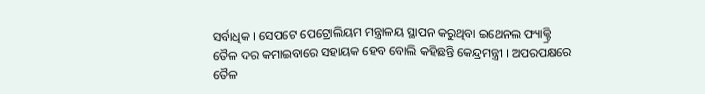ସର୍ବାଧିକ । ସେପଟେ ପେଟ୍ରୋଲିୟମ ମନ୍ତ୍ରାଳୟ ସ୍ଥାପନ କରୁଥିବା ଇଥେନଲ ଫ୍ୟାକ୍ଟ୍ରି ତୈଳ ଦର କମାଇବାରେ ସହାୟକ ହେବ ବୋଲି କହିଛନ୍ତି କେନ୍ଦ୍ରମନ୍ତ୍ରୀ । ଅପରପକ୍ଷରେ ତୈଳ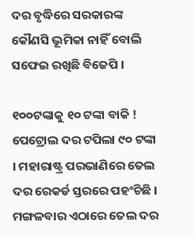ଦର ବୃଦ୍ଧିରେ ସରକାରଙ୍କ କୌଣସି ଭୂମିକା ନାହିଁ ବୋଲି ସଫେଇ ରଖିଛି ବିଜେପି ।

୧୦୦ଟଙ୍କାକୁ ୧୦ ଟଙ୍କା ବାକି ! ପେଟ୍ରୋଲ ଦର ଟପିଲା ୯୦ ଟଙ୍କା । ମହାରାଷ୍ଟ୍ର ପରଭାଣିରେ ତେଲ ଦର ରେକର୍ଡ ସ୍ତରରେ ପହଂଚିଛି । ମଙ୍ଗଳବାର ଏଠାରେ ତେଲ ଦର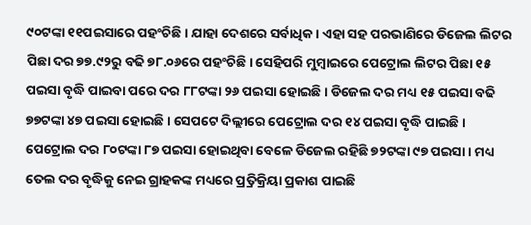୯୦ଟଙ୍କା ୧୧ପଇସାରେ ପହଂଚିଛି । ଯାହା ଦେଶରେ ସର୍ବାଧିକ । ଏହା ସହ ପରଭାଣିରେ ଡିଜେଲ ଲିଟର ପିଛା ଦର ୭୭.୯୨ରୁ ବଢି ୭୮.୦୬ରେ ପହଂଚିଛି । ସେହିପରି ମୁମ୍ବାଇରେ ପେଟ୍ରୋଲ ଲିଟର ପିଛା ୧୫ ପଇସା ବୃଦ୍ଧି ପାଇବା ପରେ ଦର ୮୮ଟଙ୍କା ୨୬ ପଇସା ହୋଇଛି । ଡିଜେଲ ଦର ମଧ୍ୟ ୧୫ ପଇସା ବଢି ୭୭ଟଙ୍କା ୪୭ ପଇସା ହୋଇଛି । ସେପଟେ ଦିଲ୍ଲୀରେ ପେଟ୍ରୋଲ ଦର ୧୪ ପଇସା ବୃଦ୍ଧି ପାଇଛି । ପେଟ୍ରୋଲ ଦର ୮୦ଟଙ୍କା ୮୭ ପଇସା ହୋଇଥିବା ବେଳେ ଡିଜେଲ ରହିଛି ୭୨ଟଙ୍କା ୯୭ ପଇସା । ମଧ୍ୟ ତେଲ ଦର ବୃଦ୍ଧିକୁ ନେଇ ଗ୍ରାହକଙ୍କ ମଧ୍ୟରେ ପ୍ର୍ରତିକ୍ରିୟା ପ୍ରକାଶ ପାଇଛି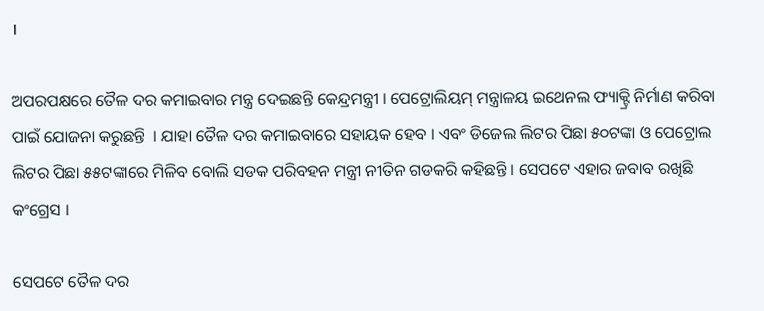।

ଅପରପକ୍ଷରେ ତୈଳ ଦର କମାଇବାର ମନ୍ତ୍ର ଦେଇଛନ୍ତି କେନ୍ଦ୍ରମନ୍ତ୍ରୀ । ପେଟ୍ରୋଲିୟମ୍ ମନ୍ତ୍ରାଳୟ ଇଥେନଲ ଫ୍ୟାକ୍ଟ୍ରି ନିର୍ମାଣ କରିବା ପାଇଁ ଯୋଜନା କରୁଛନ୍ତି  । ଯାହା ତୈଳ ଦର କମାଇବାରେ ସହାୟକ ହେବ । ଏବଂ ଡିଜେଲ ଲିଟର ପିଛା ୫୦ଟଙ୍କା ଓ ପେଟ୍ରୋଲ ଲିଟର ପିଛା ୫୫ଟଙ୍କାରେ ମିଳିବ ବୋଲି ସଡକ ପରିବହନ ମନ୍ତ୍ରୀ ନୀତିନ ଗଡକରି କହିଛନ୍ତି । ସେପଟେ ଏହାର ଜବାବ ରଖିଛି କଂଗ୍ରେସ ।

ସେପଟେ ତୈଳ ଦର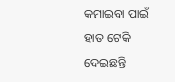କମାଇବା ପାଇଁ ହାତ ଟେକି ଦେଇଛନ୍ତି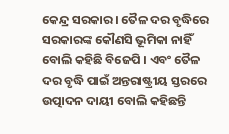କେନ୍ଦ୍ର ସରକାର । ତୈଳ ଦର ବୃଦ୍ଧିରେ ସରକାରଙ୍କ କୌଣସି ଭୂମିକା ନାହିଁ ବୋଲି କହିଛି ବିଜେପି । ଏବଂ ତୈଳ ଦର ବୃଦ୍ଧି ପାଇଁ ଅନ୍ତରାଷ୍ଟ୍ରୀୟ ସ୍ତରରେ ଉତ୍ପାଦନ ଦାୟୀ ବୋଲି କହିଛନ୍ତି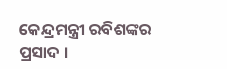କେନ୍ଦ୍ରମନ୍ତ୍ରୀ ରବିଶଙ୍କର ପ୍ରସାଦ ।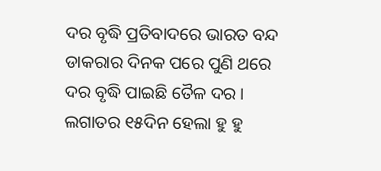ଦର ବୃଦ୍ଧି ପ୍ରତିବାଦରେ ଭାରତ ବନ୍ଦ ଡାକରାର ଦିନକ ପରେ ପୁଣି ଥରେ ଦର ବୃଦ୍ଧି ପାଇଛି ତୈଳ ଦର । ଲଗାତର ୧୫ଦିନ ହେଲା ହୁ ହୁ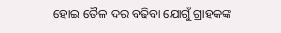ହୋଇ ତୈଳ ଦର ବଢିବା ଯୋଗୁଁ ଗ୍ରାହକଙ୍କ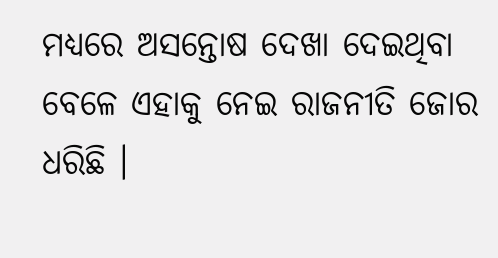ମଧ୍ୟରେ ଅସନ୍ତୋଷ ଦେଖା ଦେଇଥିବା ବେଳେ ଏହାକୁ ନେଇ ରାଜନୀତି ଜୋର ଧରିଛି ।